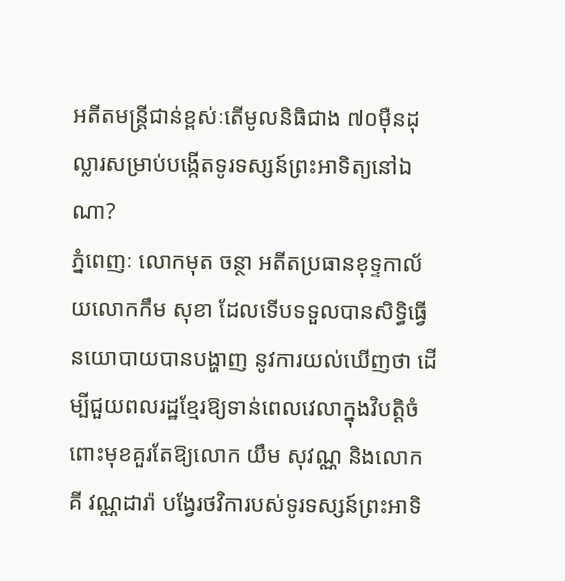អតីតមន្ត្រីជាន់ខ្ពស់ៈតើមូលនិធិជាង ៧០ម៉ឺនដុល្លារសម្រាប់បង្កើតទូរទស្សន៍ព្រះអាទិត្យនៅឯណា?
ភ្នំពេញៈ លោកមុត ចន្ថា អតីតប្រធានខុទ្ទកាល័យលោកកឹម សុខា ដែលទើបទទួលបានសិទ្ធិធ្វើនយោបាយបានបង្ហាញ នូវការយល់ឃើញថា ដើម្បីជួយពលរដ្ឋខ្មែរឱ្យទាន់ពេលវេលាក្នុងវិបត្តិចំពោះមុខគួរតែឱ្យលោក យឹម សុវណ្ណ និងលោក គី វណ្ណដារ៉ា បង្វែរថវិការបស់ទូរទស្សន៍ព្រះអាទិ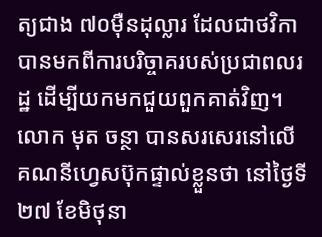ត្យជាង ៧០ម៉ឺនដុល្លារ ដែលជាថវិកាបានមកពីការបរិច្ចាគរបស់ប្រជាពលរដ្ឋ ដើម្បីយកមកជួយពួកគាត់វិញ។
លោក មុត ចន្ថា បានសរសេរនៅលើគណនីហ្វេសប៊ុកផ្ទាល់ខ្លួនថា នៅថ្ងៃទី២៧ ខែមិថុនា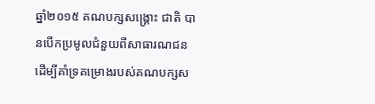ឆ្នាំ២០១៥ គណបក្សសង្គ្រោះ ជាតិ បានបើកប្រមូលជំនួយពីសាធារណជន ដើម្បីគាំទ្រគម្រោងរបស់គណបក្សស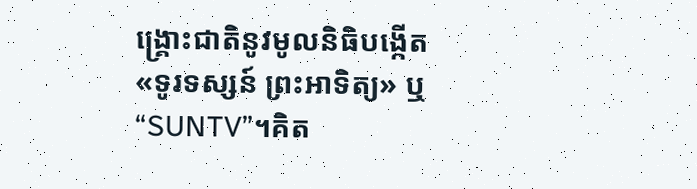ង្គ្រោះជាតិនូវមូលនិធិបង្កើត«ទូរទស្សន៍ ព្រះអាទិត្យ» ឬ “SUNTV”។គិត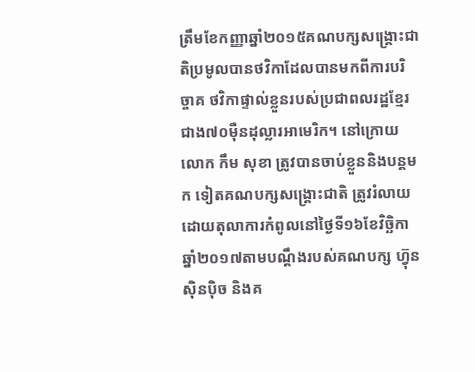ត្រឹមខែកញ្ញាឆ្នាំ២០១៥គណបក្សសង្គ្រោះជាតិប្រមូលបានថវិកាដែលបានមកពីការបរិច្ចាគ ថវិកាផ្ទាល់ខ្លួនរបស់ប្រជាពលរដ្ឋខ្មែរជាង៧០ម៉ឺនដុល្លារអាមេរិក។ នៅក្រោយលោក កឹម សុខា ត្រូវបានចាប់ខ្លួននិងបន្តមក ទៀតគណបក្សសង្គ្រោះជាតិ ត្រូវរំលាយដោយតុលាការកំពូលនៅថ្ងៃទី១៦ខែវិច្ឆិកាឆ្នាំ២០១៧តាមបណ្តឹងរបស់គណបក្ស ហ្វ៊ុនស៊ិនប៉ិច និងគ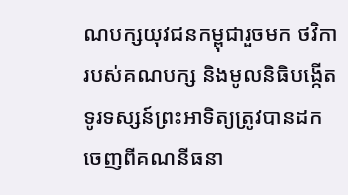ណបក្សយុវជនកម្ពុជារួចមក ថវិការបស់គណបក្ស និងមូលនិធិបង្កើតទូរទស្សន៍ព្រះអាទិត្យត្រូវបានដក ចេញពីគណនីធនា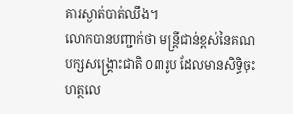គារស្ងាត់បាត់ឈឹង។
លោកបានបញ្ជាក់ថា មន្ត្រីជាន់ខ្ពស់នៃគណបក្សសង្គ្រោះជាតិ ០៣រូប ដែលមានសិទ្ធិចុះហត្ថលេ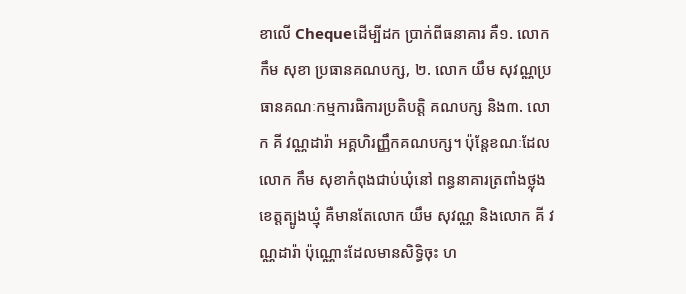ខាលើ Chequeដើម្បីដក ប្រាក់ពីធនាគារ គឺ១. លោក កឹម សុខា ប្រធានគណបក្ស, ២. លោក យឹម សុវណ្ណប្រធានគណៈកម្មការធិការប្រតិបត្តិ គណបក្ស និង៣. លោក គី វណ្ណដារ៉ា អគ្គហិរញ្ញឹកគណបក្ស។ ប៉ុន្តែខណៈដែលលោក កឹម សុខាកំពុងជាប់ឃុំនៅ ពន្ធនាគារត្រពាំងថ្លុង ខេត្តត្បូងឃ្មុំ គឺមានតែលោក យឹម សុវណ្ណ និងលោក គី វណ្ណដារ៉ា ប៉ុណ្ណោះដែលមានសិទ្ធិចុះ ហ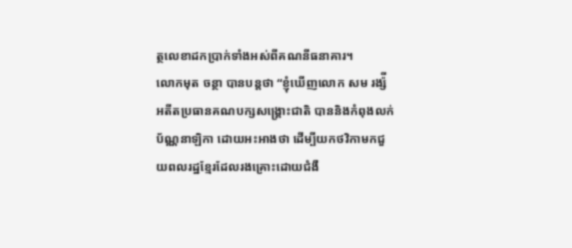ត្ថលេខាដកប្រាក់ទាំងអស់ពីគណនីធនាគារ។
លោកមុត ចន្ថា បានបន្តថា “ខ្ញុំឃើញលោក សម រង្ស៉ី អតីតប្រធានគណបក្សសង្គ្រោះជាតិ បាននិងកំពុងលក់ប័ណ្ណនាឡិកា ដោយអះអាងថា ដើម្បីយកថវិកាមកជួយពលរដ្ឋខ្មែរដែលរងគ្រោះដោយជំងឺ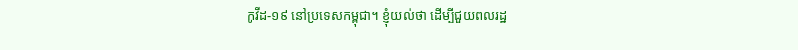កូវីដ-១៩ នៅប្រទេសកម្ពុជា។ ខ្ញុំយល់ថា ដើម្បីជួយពលរដ្ឋ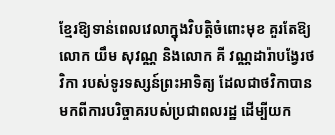ខ្មែរឱ្យទាន់ពេលវេលាក្នុងវិបត្តិចំពោះមុខ គួរតែឱ្យលោក យឹម សុវណ្ណ និងលោក គី វណ្ណដារ៉ាបង្វែរថវិកា របស់ទូរទស្សន៍ព្រះអាទិត្យ ដែលជាថវិកាបានមកពីការបរិច្ចាគរបស់ប្រជាពលរដ្ឋ ដើម្បីយក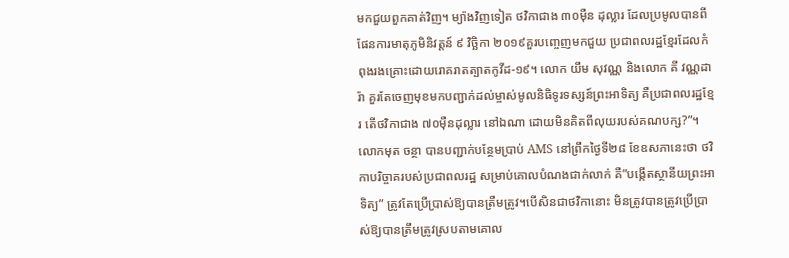មកជួយពួកគាត់វិញ។ ម្យ៉ាងវិញទៀត ថវិកាជាង ៣០ម៉ឺន ដុល្លារ ដែលប្រមូលបានពីផែនការមាតុភូមិនិវត្តន៍ ៩ វិច្ឆិកា ២០១៩គួរបញ្ចេញមកជួយ ប្រជាពលរដ្ឋខ្មែរដែលកំពុងរងគ្រោះដោយរោគរាតត្បាតកូវីដ-១៩។ លោក យឹម សុវណ្ណ និងលោក គី វណ្ណដារ៉ា គួរតែចេញមុខមកបញ្ជាក់ដល់ម្ចាស់មូលនិធិទូរទស្សន៍ព្រះអាទិត្យ គឺប្រជាពលរដ្ឋខ្មែរ តើថវិកាជាង ៧០ម៉ឺនដុល្លារ នៅឯណា ដោយមិនគិតពីលុយរបស់គណបក្ស?”។
លោកមុត ចន្ថា បានបញ្ជាក់បន្ថែមប្រាប់ AMS នៅព្រឹកថ្ងៃទី២៨ ខែឧសភានេះថា ថវិកាបរិច្ចាគរបស់ប្រជាពលរដ្ឋ សម្រាប់គោលបំណងជាក់លាក់ គឺ”បង្កើតស្ថានីយព្រះអាទិត្យ” ត្រូវតែប្រើប្រាស់ឱ្យបានត្រឺមត្រូវ។បើសិនជាថវិកានោះ មិនត្រូវបានត្រូវប្រើប្រាស់ឱ្យបានត្រឹមត្រូវស្របតាមគោល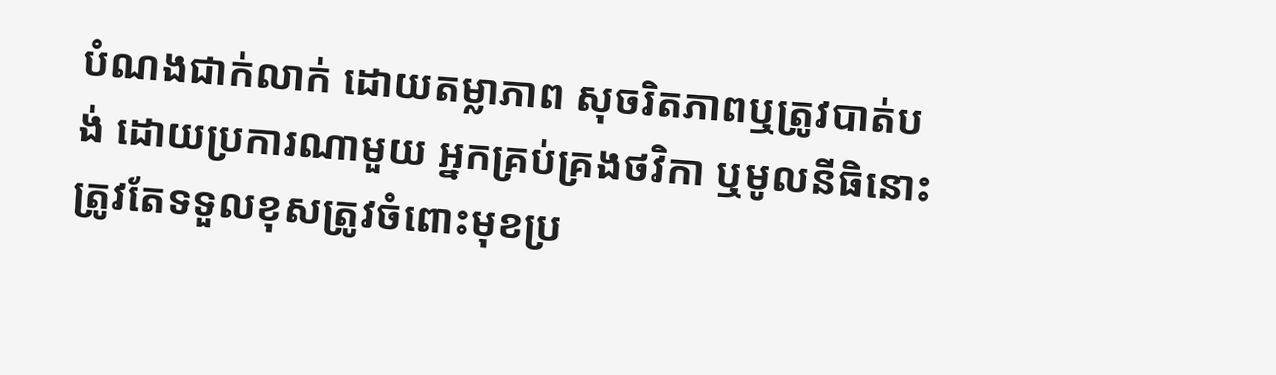បំណងជាក់លាក់ ដោយតម្លាភាព សុចរិតភាពឬត្រូវបាត់បង់ ដោយប្រការណាមួយ អ្នកគ្រប់គ្រងថវិកា ឬមូលនីធិនោះត្រូវតែទទួលខុសត្រូវចំពោះមុខប្រ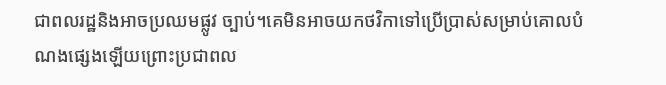ជាពលរដ្ឋនិងអាចប្រឈមផ្លូវ ច្បាប់។គេមិនអាចយកថវិកាទៅប្រើប្រាស់សម្រាប់គោលបំណងផ្សេងឡើយព្រោះប្រជាពល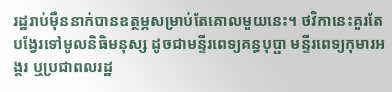រដ្ឋរាប់ម៉ឺននាក់បានឧត្ថម្ភសម្រាប់តែគោលមួយនេះ។ ថវិកានេះគួរតែបង្វែរទៅមូលនិធិមនុស្ស ដូចជាមន្ទីរពេទ្យគន្ធបុប្ផា មន្ទីរពេទ្យកុមារអង្គរ ឬប្រជាពលរដ្ឋ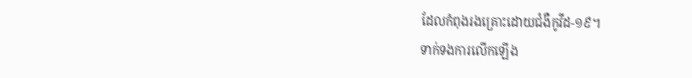ដែលកំពុងរងគ្រោះដោយជំងឺកូវីដ-១៩។
ទាក់ទងការលើកឡើង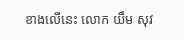ខាងលើនេះ លោក យឹម សុវ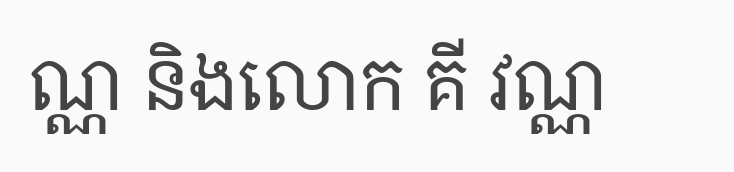ណ្ណ និងលោក គី វណ្ណ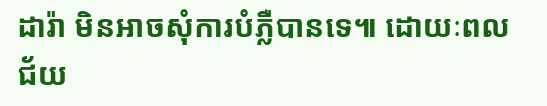ដារ៉ា មិនអាចសុំការបំភ្លឺបានទេ៕ ដោយៈពលជ័យ